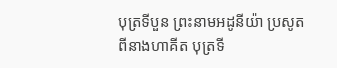បុត្រទីបួន ព្រះនាមអដូនីយ៉ា ប្រសូតពីនាងហាគីត បុត្រទី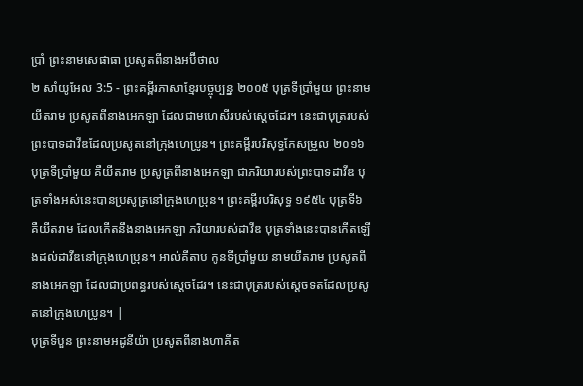ប្រាំ ព្រះនាមសេផាធា ប្រសូតពីនាងអប៊ីថាល
២ សាំយូអែល 3:5 - ព្រះគម្ពីរភាសាខ្មែរបច្ចុប្បន្ន ២០០៥ បុត្រទីប្រាំមួយ ព្រះនាមយីតរាម ប្រសូតពីនាងអេកឡា ដែលជាមហេសីរបស់ស្ដេចដែរ។ នេះជាបុត្ររបស់ព្រះបាទដាវីឌដែលប្រសូតនៅក្រុងហេប្រូន។ ព្រះគម្ពីរបរិសុទ្ធកែសម្រួល ២០១៦ បុត្រទីប្រាំមួយ គឺយីតរាម ប្រសូត្រពីនាងអេកឡា ជាភរិយារបស់ព្រះបាទដាវីឌ បុត្រទាំងអស់នេះបានប្រសូត្រនៅក្រុងហេប្រុន។ ព្រះគម្ពីរបរិសុទ្ធ ១៩៥៤ បុត្រទី៦ គឺយីតរាម ដែលកើតនឹងនាងអេកឡា ភរិយារបស់ដាវីឌ បុត្រទាំងនេះបានកើតឡើងដល់ដាវីឌនៅក្រុងហេប្រុន។ អាល់គីតាប កូនទីប្រាំមួយ នាមយីតរាម ប្រសូតពីនាងអេកឡា ដែលជាប្រពន្ធរបស់ស្តេចដែរ។ នេះជាបុត្ររបស់ស្តេចទតដែលប្រសូតនៅក្រុងហេប្រូន។ |
បុត្រទីបួន ព្រះនាមអដូនីយ៉ា ប្រសូតពីនាងហាគីត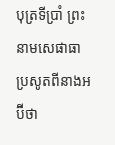បុត្រទីប្រាំ ព្រះនាមសេផាធា ប្រសូតពីនាងអប៊ីថា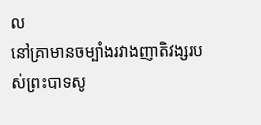ល
នៅគ្រាមានចម្បាំងរវាងញាតិវង្សរបស់ព្រះបាទសូ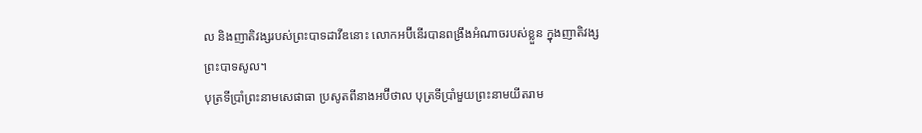ល និងញាតិវង្សរបស់ព្រះបាទដាវីឌនោះ លោកអប៊ីនើរបានពង្រឹងអំណាចរបស់ខ្លួន ក្នុងញាតិវង្សព្រះបាទសូល។
បុត្រទីប្រាំព្រះនាមសេផាធា ប្រសូតពីនាងអប៊ីថាល បុត្រទីប្រាំមួយព្រះនាមយីតរាម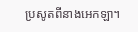ប្រសូតពីនាងអេកឡា។